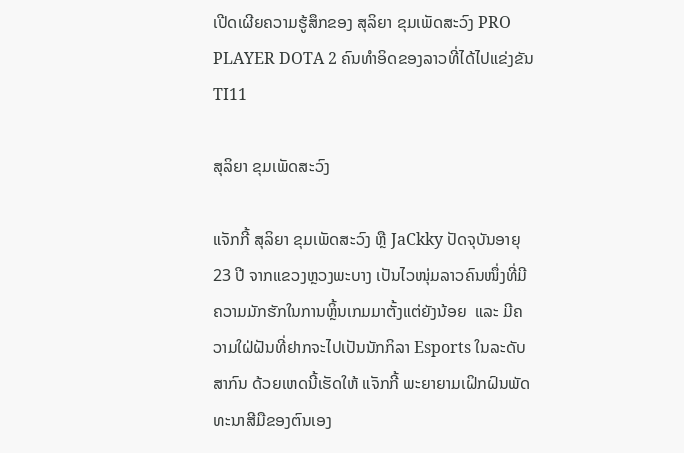ເປີດເຜີຍຄວາມຮູ້ສຶກຂອງ ສຸລິຍາ ຂຸມເພັດສະວົງ PRO PLAYER DOTA 2 ຄົນທໍາອິດຂອງລາວທີ່ໄດ້ໄປແຂ່ງຂັນ TI11

ສຸລິຍາ ຂຸມເພັດສະວົງ

ແຈັກກີ້ ສຸລິຍາ ຂຸມເພັດສະວົງ ຫຼື JaCkky ປັດຈຸບັນອາຍຸ 23 ປີ ຈາກແຂວງຫຼວງພະບາງ ເປັນໄວໜຸ່ມລາວຄົນໜຶ່ງທີ່ມີຄວາມມັກຮັກໃນການຫຼິ້ນເກມມາຕັ້ງແຕ່ຍັງນ້ອຍ  ແລະ ມີຄວາມໃຝ່ຝັນທີ່ຢາກຈະໄປເປັນນັກກິລາ Esports ໃນລະດັບສາກົນ ດ້ວຍເຫດນີ້ເຮັດໃຫ້ ແຈັກກີ້ ພະຍາຍາມເຝິກຝົນພັດທະນາສີມືຂອງຕົນເອງ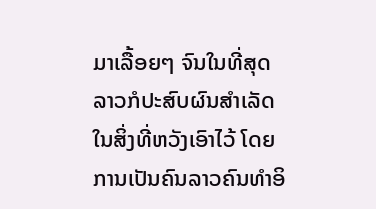ມາເລື້ອຍໆ ຈົນໃນທີ່ສຸດລາວກໍປະສົບຜົນສຳເລັດໃນສິ່ງທີ່ຫວັງເອົາໄວ້ ໂດຍການເປັນຄົນລາວຄົນທຳອິ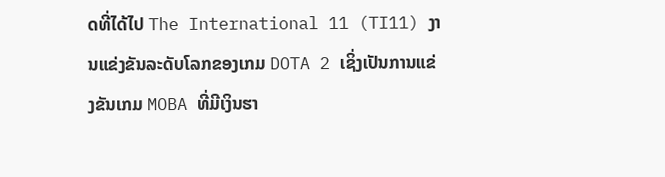ດທີ່ໄດ້ໄປ The International 11 (TI11) ງານແຂ່ງຂັນລະດັບໂລກຂອງເກມ DOTA 2 ເຊິ່ງເປັນການແຂ່ງຂັນເກມ MOBA ທີ່ມີເງິນຮາ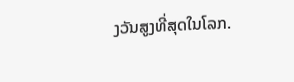ງວັນສູງທີ່ສຸດໃນໂລກ.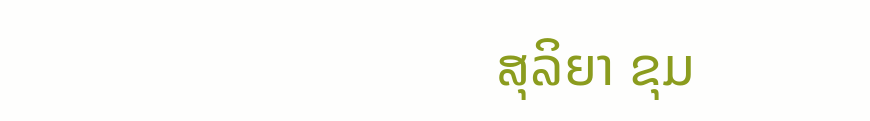ສຸລິຍາ ຂຸມ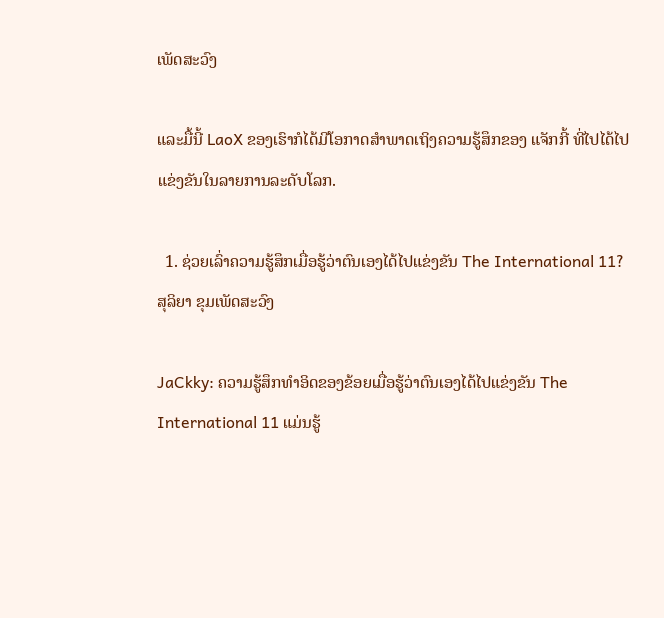ເພັດສະວົງ

ແລະມື້ນີ້ LaoX ຂອງເຮົາກໍໄດ້ມີໂອກາດສຳພາດເຖິງຄວາມຮູ້ສຶກຂອງ ແຈັກກີ້ ທີ່ໄປໄດ້ໄປແຂ່ງຂັນໃນລາຍການລະດັບໂລກ.

  1. ຊ່ວຍເລົ່າຄວາມຮູ້ສຶກເມື່ອຮູ້ວ່າຕົນເອງໄດ້ໄປແຂ່ງຂັນ The International 11?
ສຸລິຍາ ຂຸມເພັດສະວົງ

JaCkky: ຄວາມຮູ້ສຶກທໍາອິດຂອງຂ້ອຍເມື່ອຮູ້ວ່າຕົນເອງໄດ້ໄປແຂ່ງຂັນ The International 11 ແມ່ນຮູ້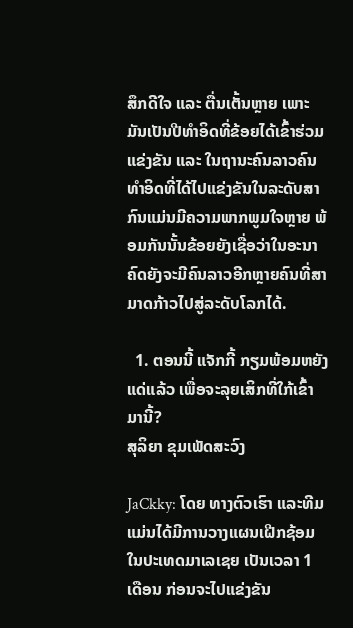ສຶກດີໃຈ ແລະ ຕື່ນເຕັ້ນຫຼາຍ ເພາະມັນເປັນປີທໍາອິດທີ່ຂ້ອຍໄດ້ເຂົ້າຮ່ວມແຂ່ງຂັນ ແລະ ໃນຖານະຄົນລາວຄົນທໍາອິດທີ່ໄດ້ໄປແຂ່ງຂັນໃນລະດັບສາກົນແມ່ນມີຄວາມພາກພູມໃຈຫຼາຍ ພ້ອມກັນນັ້ນຂ້ອຍຍັງເຊື່ອວ່າໃນອະນາຄົດຍັງຈະມີຄົນລາວອີກຫຼາຍຄົນທີ່ສາມາດກ້າວໄປສູ່ລະດັບໂລກໄດ້.

  1. ຕອນນີ້ ແຈັກກີ້ ກຽມພ້ອມຫຍັງແດ່ແລ້ວ ເພື່ອຈະລຸຍເສິກທີ່ໃກ້ເຂົ້າມານີ້?
ສຸລິຍາ ຂຸມເພັດສະວົງ

JaCkky: ໂດຍ ທາງຕົວເຮົາ ແລະທີມແມ່ນໄດ້ມີການວາງແຜນເຝີກຊ້ອມໃນປະເທດມາເລເຊຍ ເປັນເວລາ 1 ເດືອນ ກ່ອນຈະໄປແຂ່ງຂັນ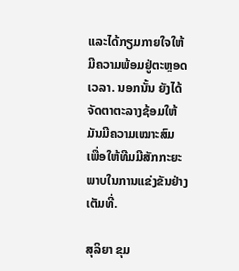ແລະໄດ້ກຽມກາຍໃຈໃຫ້ມີຄວາມພ້ອມຢູ່ຕະຫຼອດເວລາ. ນອກນັ້ນ ຍັງໄດ້ຈັດຕາຕະລາງຊ້ອມໃຫ້ມັນມີຄວາມເໝາະສົມ ເພື່ອໃຫ້ທີມມີສັກກະຍະພາບໃນການແຂ່ງຂັນຢ່າງເຕັມທີ່.

ສຸລິຍາ ຂຸມ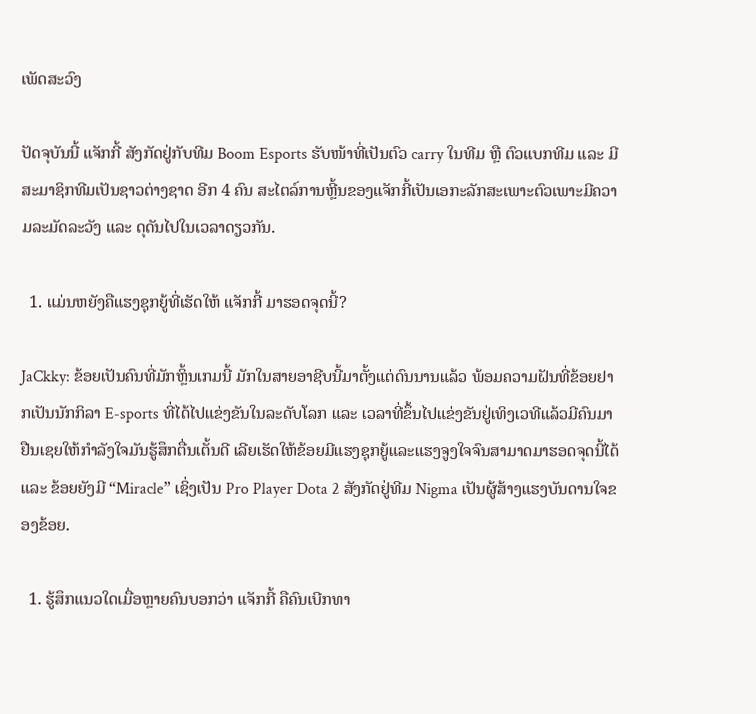ເພັດສະວົງ

ປັດຈຸບັນນີ້ ແຈັກກີ້ ສັງກັດຢູ່ກັບທີມ Boom Esports ຮັບໜ້າທີ່ເປັນຕົວ carry ໃນທີມ ຫຼື ຕົວແບກທີມ ແລະ ມີສະມາຊິກທີມເປັນຊາວຕ່າງຊາດ ອີກ 4 ຄົນ ສະໄຕລ໌ການຫຼີ້ນຂອງແຈັກກີ້ເປັນເອກະລັກສະເພາະຕົວເພາະມີຄວາມລະມັດລະວັງ ແລະ ດຸດັນໄປໃນເວລາດຽວກັນ.

  1. ແມ່ນຫຍັງຄືແຮງຊຸກຍູ້ທີ່ເຮັດໃຫ້ ແຈັກກີ້ ມາຮອດຈຸດນີ້?

JaCkky: ຂ້ອຍເປັນຄົນທີ່ມັກຫຼິ້ນເກມນີ້ ມັກໃນສາຍອາຊີບນີ້ມາຕັ້ງແຕ່ດົນນານແລ້ວ ພ້ອມຄວາມຝັນທີ່ຂ້ອຍຢາກເປັນນັກກິລາ E-sports ທີ່ໄດ້ໄປແຂ່ງຂັນໃນລະດັບໂລກ ແລະ ເວລາທີ່ຂຶ້ນໄປແຂ່ງຂັນຢູ່ເທິງເວທີແລ້ວມີຄົນມາຢືນເຊຍໃຫ້ກໍາລັງໃຈມັນຮູ້ສຶກຕື່ນເຕັ້ນດີ ເລີຍເຮັດໃຫ້ຂ້ອຍມີແຮງຊຸກຍູ້ແລະແຮງຈູງໃຈຈົນສາມາດມາຮອດຈຸດນີ້ໄດ້ ແລະ ຂ້ອຍຍັງມີ “Miracle” ເຊິ່ງເປັນ Pro Player Dota 2 ສັງກັດຢູ່ທີມ Nigma ເປັນຜູ້ສ້າງແຮງບັນດານໃຈຂອງຂ້ອຍ.

  1. ຮູ້ສຶກແນວໃດເມື່ອຫຼາຍຄົນບອກວ່າ ແຈັກກີ້ ຄືຄົນເບີກທາ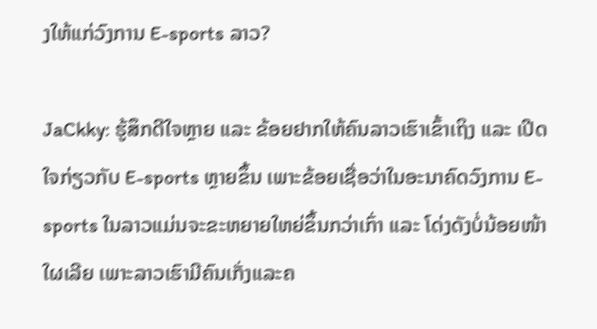ງໃຫ້ແກ່ວົງການ E-sports ລາວ?

JaCkky: ຮູ້ສຶກດີໃຈຫຼາຍ ແລະ ຂ້ອຍຢາກໃຫ້ຄົນລາວເຮົາເຂົ້າເຖິງ ແລະ ເປີດໃຈກ່ຽວກັບ E-sports ຫຼາຍຂຶ້ນ ເພາະຂ້ອຍເຊື່ອວ່າໃນອະນາຄົດວົງການ E-sports ໃນລາວແມ່ນຈະຂະຫຍາຍໃຫຍ່ຂຶ້ນກວ່າເກົ່າ ແລະ ໂດ່ງດັງບໍ່ນ້ອຍໜ້າໃຜເລີຍ ເພາະລາວເຮົາມີຄົນເກັ່ງແລະຄ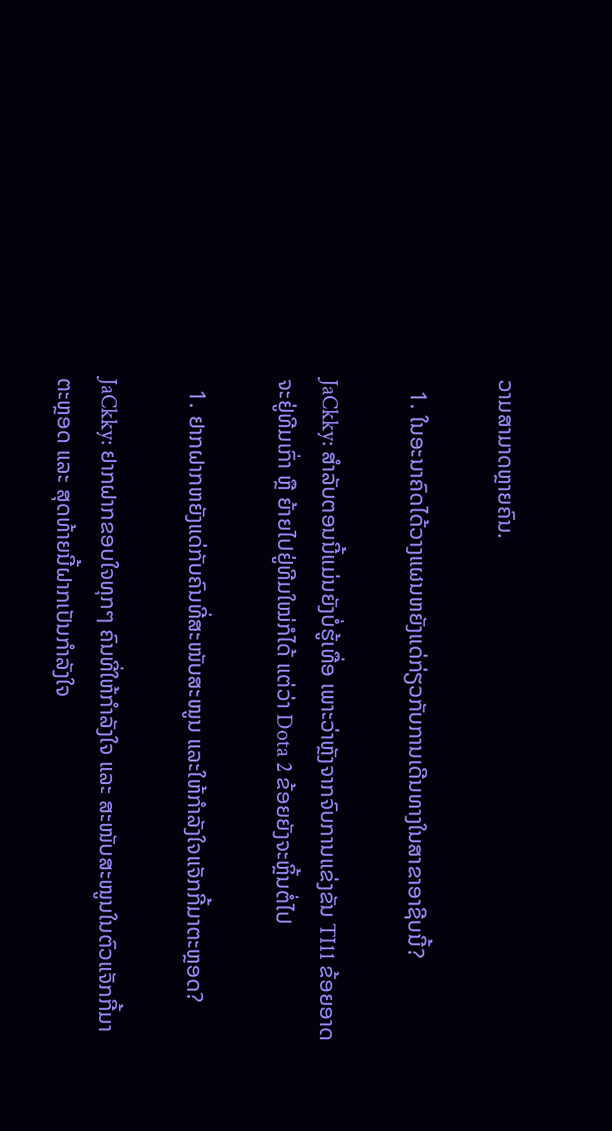ວາມສາມາດຫຼາຍຄົນ.

  1. ໃນອະນາຄົດໄດ້ວາງແຜນຫຍັງແດ່ກ່ຽວກັບການເດີນທາງໃນສາຂາອາຊີບນີ້?

JaCkky: ສຳລັບຕອນນີ້ແມ່ນຍັງບໍ່ຮູ້ເທື່ອ ເພາະວ່າຫຼັງຈາກຈົບການແຂ່ງຂັນ TI11 ຂ້ອຍອາດຈະຢູ່ທີມເກົ່າ ຫຼື ຍ້າຍໄປຢູ່ທີມໃໝ່ກໍໄດ້ ແຕ່ວ່າ Dota 2 ຂ້ອຍຍັງຈະຫຼິ້ນຕໍ່ໄປ

  1. ຢາກຝາກຫຍັງແດ່ກັບຄົນທີ່ສະໜັບສະໜູນ ແລະໃຫ້ກໍາລັງໃຈແຈັກກີ້ມາຕະຫຼອດ?

JaCkky: ຢາກຝາກຂອບໃຈທຸກໆ ຄົນທີ່ໃຫ້ກໍາລັງໃຈ ແລະ ສະໜັບສະໜູນໃນຕົວແຈັກກີ້ມາຕະຫຼອດ ແລະ ສຸດທ້າຍນີ້ຝາກເປັນກໍາລັງໃຈ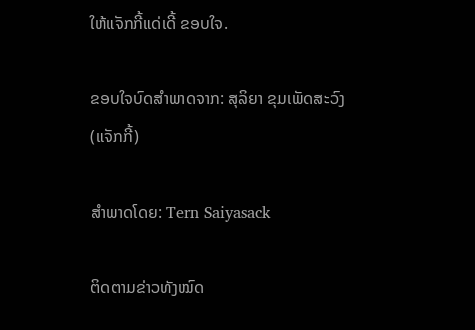ໃຫ້ແຈັກກີ້ແດ່ເດີ້ ຂອບໃຈ.

ຂອບໃຈບົດສຳພາດຈາກ: ສຸລິຍາ ຂຸມເພັດສະວົງ (ແຈັກກີ້)

ສຳພາດໂດຍ: Tern Saiyasack

ຕິດຕາມຂ່າວທັງໝົດ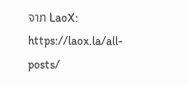ຈາກ LaoX: https://laox.la/all-posts/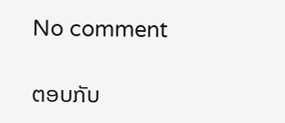No comment

ຕອບກັບ